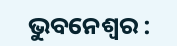ଭୁବନେଶ୍ୱର :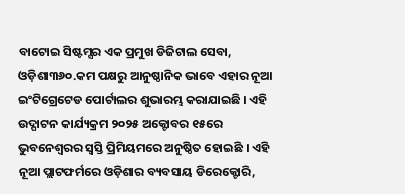ବାଟୋଇ ସିଷ୍ଟମ୍ସର ଏକ ପ୍ରମୁଖ ଡିଜିଟାଲ ସେବା, ଓଡ଼ିଶା୩୬୦.କମ ପକ୍ଷରୁ ଆନୁଷ୍ଠାନିକ ଭାବେ ଏହାର ନୂଆ ଇଂଟିଗ୍ରେଟେଡ ପୋର୍ଟାଲର ଶୁଭାରମ୍ଭ କରାଯାଇଛି । ଏହି ଉଦ୍ଘାଟନ କାର୍ଯ୍ୟକ୍ରମ ୨୦୨୫ ଅକ୍ଟୋବର ୧୫ରେ ଭୁବନେଶ୍ୱରର ସ୍ୱସ୍ତି ପ୍ରିମିୟମରେ ଅନୁଷ୍ଠିତ ହୋଇଛି । ଏହି ନୂଆ ପ୍ଲାଟଫର୍ମରେ ଓଡ଼ିଶାର ବ୍ୟବସାୟ ଡିରେକ୍ଟୋରି,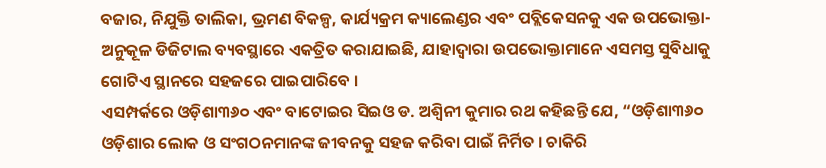ବଜାର, ନିଯୁକ୍ତି ତାଲିକା, ଭ୍ରମଣ ବିକଳ୍ପ, କାର୍ଯ୍ୟକ୍ରମ କ୍ୟାଲେଣ୍ଡର ଏବଂ ପବ୍ଲିକେସନକୁ ଏକ ଉପଭୋକ୍ତା-ଅନୁକୂଳ ଡିଜିଟାଲ ବ୍ୟବସ୍ଥାରେ ଏକତ୍ରିତ କରାଯାଇଛି, ଯାହାଦ୍ୱାରା ଉପଭୋକ୍ତାମାନେ ଏସମସ୍ତ ସୁବିଧାକୁ ଗୋଟିଏ ସ୍ଥାନରେ ସହଜରେ ପାଇପାରିବେ ।
ଏସମ୍ପର୍କରେ ଓଡ଼ିଶା୩୬୦ ଏବଂ ବାଟୋଇର ସିଇଓ ଡ. ଅଶ୍ୱିନୀ କୁମାର ରଥ କହିଛନ୍ତି ଯେ, “ଓଡ଼ିଶା୩୬୦ ଓଡ଼ିଶାର ଲୋକ ଓ ସଂଗଠନମାନଙ୍କ ଜୀବନକୁ ସହଜ କରିବା ପାଇଁ ନିର୍ମିତ । ଚାକିରି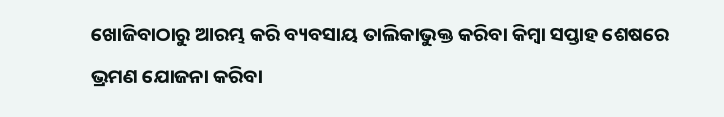ଖୋଜିବାଠାରୁ ଆରମ୍ଭ କରି ବ୍ୟବସାୟ ତାଲିକାଭୁକ୍ତ କରିବା କିମ୍ବା ସପ୍ତାହ ଶେଷରେ ଭ୍ରମଣ ଯୋଜନା କରିବା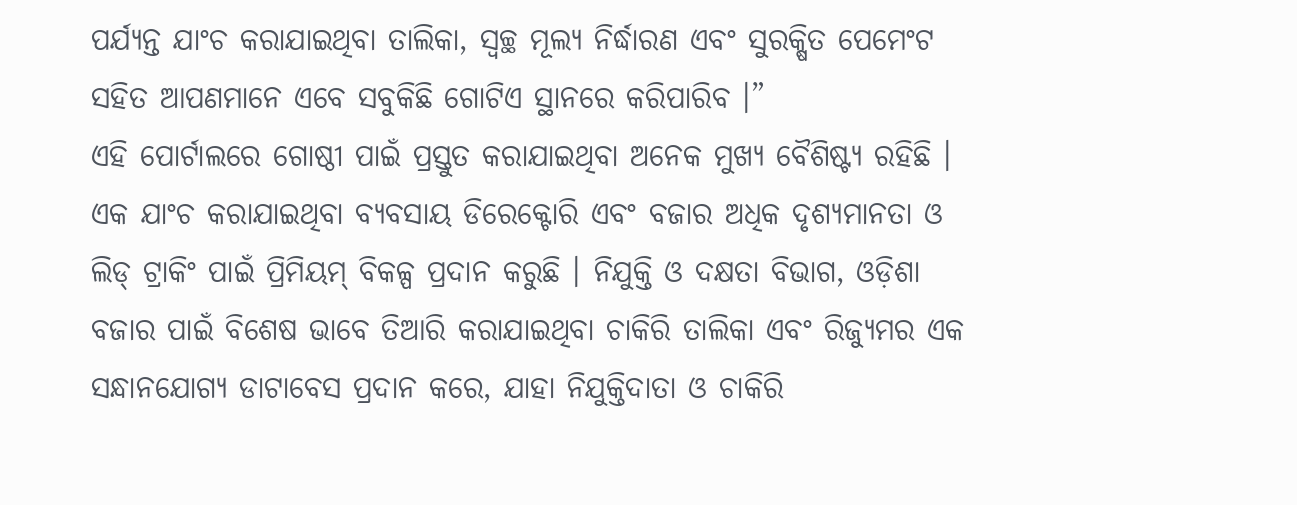ପର୍ଯ୍ୟନ୍ତ ଯାଂଚ କରାଯାଇଥିବା ତାଲିକା, ସ୍ୱଚ୍ଛ ମୂଲ୍ୟ ନିର୍ଦ୍ଧାରଣ ଏବଂ ସୁରକ୍ଷିତ ପେମେଂଟ ସହିତ ଆପଣମାନେ ଏବେ ସବୁକିଛି ଗୋଟିଏ ସ୍ଥାନରେ କରିପାରିବ ।”
ଏହି ପୋର୍ଟାଲରେ ଗୋଷ୍ଠୀ ପାଇଁ ପ୍ରସ୍ତୁତ କରାଯାଇଥିବା ଅନେକ ମୁଖ୍ୟ ବୈଶିଷ୍ଟ୍ୟ ରହିଛି । ଏକ ଯାଂଚ କରାଯାଇଥିବା ବ୍ୟବସାୟ ଡିରେକ୍ଟୋରି ଏବଂ ବଜାର ଅଧିକ ଦୃଶ୍ୟମାନତା ଓ ଲିଡ୍ ଟ୍ରାକିଂ ପାଇଁ ପ୍ରିମିୟମ୍ ବିକଳ୍ପ ପ୍ରଦାନ କରୁଛି । ନିଯୁକ୍ତି ଓ ଦକ୍ଷତା ବିଭାଗ, ଓଡ଼ିଶା ବଜାର ପାଇଁ ବିଶେଷ ଭାବେ ତିଆରି କରାଯାଇଥିବା ଚାକିରି ତାଲିକା ଏବଂ ରିଜ୍ୟୁମର ଏକ ସନ୍ଧାନଯୋଗ୍ୟ ଡାଟାବେସ ପ୍ରଦାନ କରେ, ଯାହା ନିଯୁକ୍ତିଦାତା ଓ ଚାକିରି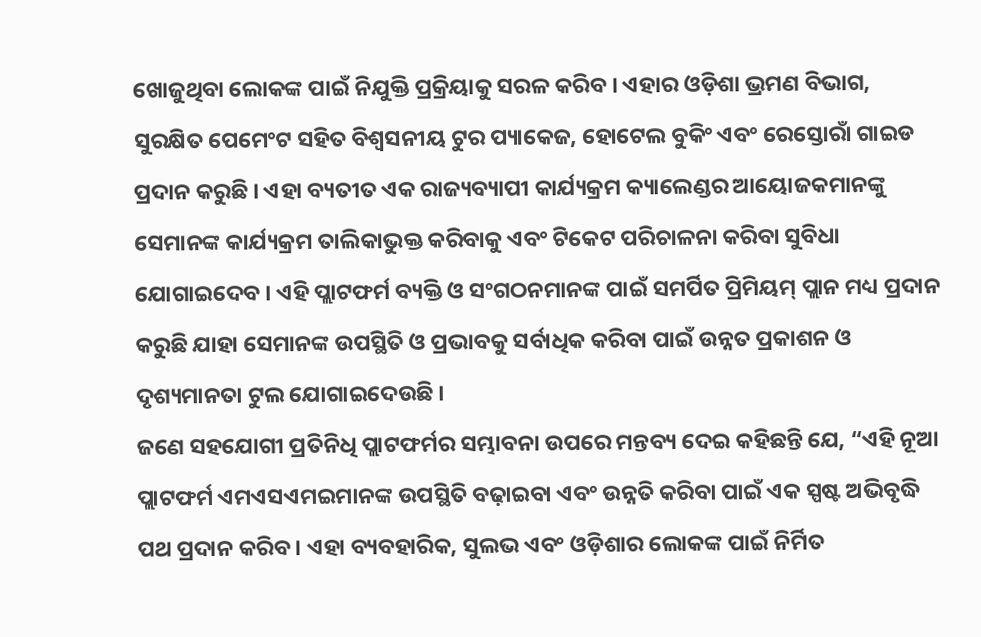ଖୋଜୁଥିବା ଲୋକଙ୍କ ପାଇଁ ନିଯୁକ୍ତି ପ୍ରକ୍ରିୟାକୁ ସରଳ କରିବ । ଏହାର ଓଡ଼ିଶା ଭ୍ରମଣ ବିଭାଗ, ସୁରକ୍ଷିତ ପେମେଂଟ ସହିତ ବିଶ୍ୱସନୀୟ ଟୁର ପ୍ୟାକେଜ, ହୋଟେଲ ବୁକିଂ ଏବଂ ରେସ୍ତୋରାଁ ଗାଇଡ ପ୍ରଦାନ କରୁଛି । ଏହା ବ୍ୟତୀତ ଏକ ରାଜ୍ୟବ୍ୟାପୀ କାର୍ଯ୍ୟକ୍ରମ କ୍ୟାଲେଣ୍ଡର ଆୟୋଜକମାନଙ୍କୁ ସେମାନଙ୍କ କାର୍ଯ୍ୟକ୍ରମ ତାଲିକାଭୁକ୍ତ କରିବାକୁ ଏବଂ ଟିକେଟ ପରିଚାଳନା କରିବା ସୁବିଧା ଯୋଗାଇଦେବ । ଏହି ପ୍ଲାଟଫର୍ମ ବ୍ୟକ୍ତି ଓ ସଂଗଠନମାନଙ୍କ ପାଇଁ ସମର୍ପିତ ପ୍ରିମିୟମ୍ ପ୍ଲାନ ମଧ୍ୟ ପ୍ରଦାନ କରୁଛି ଯାହା ସେମାନଙ୍କ ଉପସ୍ଥିତି ଓ ପ୍ରଭାବକୁ ସର୍ବାଧିକ କରିବା ପାଇଁ ଉନ୍ନତ ପ୍ରକାଶନ ଓ ଦୃଶ୍ୟମାନତା ଟୁଲ ଯୋଗାଇଦେଉଛି ।
ଜଣେ ସହଯୋଗୀ ପ୍ରତିନିଧି ପ୍ଲାଟଫର୍ମର ସମ୍ଭାବନା ଉପରେ ମନ୍ତବ୍ୟ ଦେଇ କହିଛନ୍ତି ଯେ, “ଏହି ନୂଆ ପ୍ଲାଟଫର୍ମ ଏମଏସଏମଇମାନଙ୍କ ଉପସ୍ଥିତି ବଢ଼ାଇବା ଏବଂ ଉନ୍ନତି କରିବା ପାଇଁ ଏକ ସ୍ପଷ୍ଟ ଅଭିବୃଦ୍ଧି ପଥ ପ୍ରଦାନ କରିବ । ଏହା ବ୍ୟବହାରିକ, ସୁଲଭ ଏବଂ ଓଡ଼ିଶାର ଲୋକଙ୍କ ପାଇଁ ନିର୍ମିତ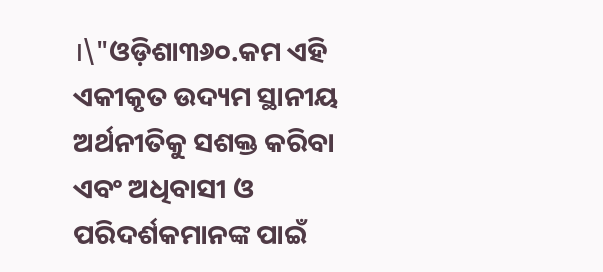।\"ଓଡ଼ିଶା୩୬୦.କମ ଏହି ଏକୀକୃତ ଉଦ୍ୟମ ସ୍ଥାନୀୟ ଅର୍ଥନୀତିକୁ ସଶକ୍ତ କରିବା ଏବଂ ଅଧିବାସୀ ଓ ପରିଦର୍ଶକମାନଙ୍କ ପାଇଁ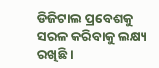ଡିଜିଟାଲ ପ୍ରବେଶକୁ ସରଳ କରିବାକୁ ଲକ୍ଷ୍ୟ ରଖିଛି ।